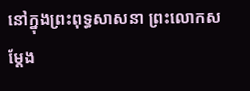នៅក្នុងព្រះពុទ្ធសាសនា ព្រះលោកសម្តែង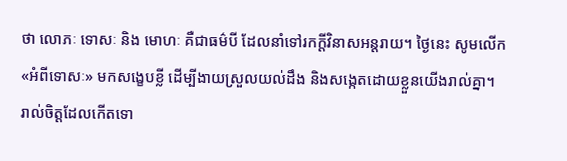ថា លោភៈ ទោសៈ និង មោហៈ គឺជាធម៌បី ដែលនាំទៅរកក្តីវិនាសអន្តរាយ។ ថ្ងៃនេះ សូមលើក«អំពីទោសៈ» មកសង្ខេបខ្លី ដើម្បីងាយស្រួលយល់ដឹង និងសង្កេតដោយខ្លួនយើងរាល់គ្នា។
រាល់ចិត្តដែលកើតទោ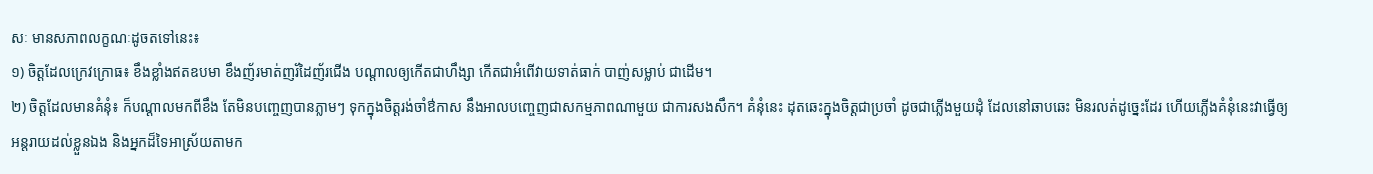សៈ មានសភាពលក្ខណៈដូចតទៅនេះ៖
១) ចិត្តដែលក្រេវក្រោធ៖ ខឹងខ្លាំងឥតឧបមា ខឹងញ័រមាត់ញរ័ដៃញ័រជើង បណ្តាលឲ្យកើតជាហឹង្សា កើតជាអំពើវាយទាត់ធាក់ បាញ់សម្លាប់ ជាដើម។
២) ចិត្តដែលមានគំនុំ៖ ក៏បណ្តាលមកពីខឹង តែមិនបញ្ចេញបានភ្លាមៗ ទុកក្នុងចិត្តរង់ចាំឳកាស នឹងអាលបញ្ចេញជាសកម្មភាពណាមួយ ជាការសងសឹក។ គំនុំនេះ ដុតឆេះក្នុងចិត្តជាប្រចាំ ដូចជាភ្លើងមួយដុំ ដែលនៅឆាបឆេះ មិនរលត់ដូច្នេះដែរ ហើយភ្លើងគំនុំនេះវាធ្វើឲ្យអន្តរាយដល់ខ្លួនឯង និងអ្នកដ៏ទៃអាស្រ័យតាមក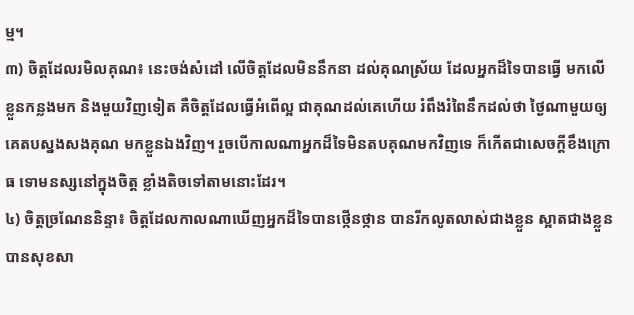ម្ម។
៣) ចិត្តដែលរមិលគុណ៖ នេះចង់សំដៅ លើចិត្តដែលមិននឹកនា ដល់គុណស្រ័យ ដែលអ្នកដ៏ទៃបានធ្វើ មកលើខ្លួនកន្លងមក និងមួយវិញទៀត គឺចិត្តដែលធ្វើអំពើល្អ ជាគុណដល់គេហើយ រំពឹងរំពៃនឹកដល់ថា ថ្ងៃណាមួយឲ្យគេតបស្នងសងគុណ មកខ្លួនឯងវិញ។ រួចបើកាលណាអ្នកដ៏ទៃមិនតបគុណមកវិញទេ ក៏កើតជាសេចក្តីខឹងក្រោធ ទោមនស្សនៅក្នុងចិត្ត ខ្លាំងតិចទៅតាមនោះដែរ។
៤) ចិត្តច្រណែននិន្ទា៖ ចិត្តដែលកាលណាឃើញអ្នកដ៏ទៃបានថ្កើនថ្កាន បានរីកលូតលាស់ជាងខ្លួន ស្អាតជាងខ្លួន បានសុខសា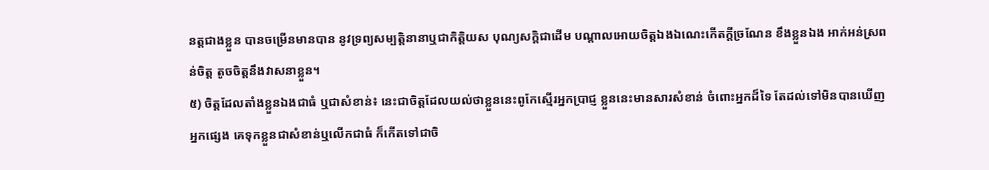នត្តជាងខ្លួន បានចម្រើនមានបាន នូវទ្រព្យសម្បត្តិនានាឬជាកិត្តិយស បុណ្យសក្តិជាដើម បណ្តាលអោយចិត្តឯងឯណេះកើតក្តីច្រណែន ខឹងខ្លួនឯង អាក់អន់ស្រពន់ចិត្ត តូចចិត្តនឹងវាសនាខ្លួន។
៥) ចិត្តដែលតាំងខ្លួនឯងជាធំ ឬជាសំខាន់៖ នេះជាចិត្តដែលយល់ថាខ្លួននេះពូកែស្មើរអ្នកប្រាជ្ញ ខ្លួននេះមានសារសំខាន់ ចំពោះអ្នកដ៏ទៃ តែដល់ទៅមិនបានឃើញអ្នកផ្សេង គេទុកខ្លួនជាសំខាន់ឬលើកជាធំ ក៏កើតទៅជាចិ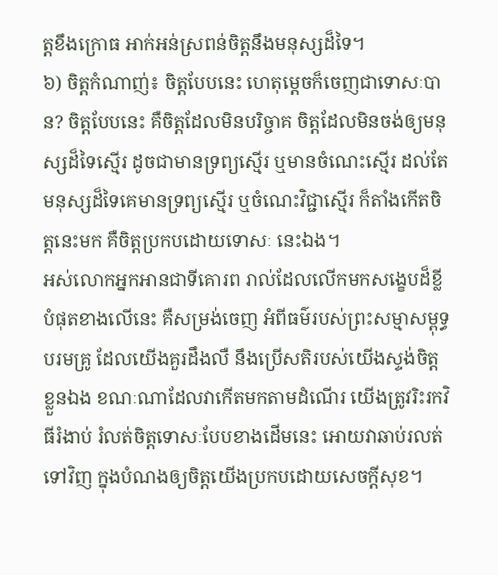ត្តខឹងក្រោធ អាក់អន់ស្រពន់ចិត្តនឹងមនុស្សដ៏ទៃ។
៦) ចិត្តកំណាញ់៖ ចិត្តបែបនេះ ហេតុម្តេចក៏ចេញជាទោសៈបាន? ចិត្តបែបនេះ គឺចិត្តដែលមិនបរិច្ចាគ ចិត្តដែលមិនចង់ឲ្យមនុស្សដ៏ទៃស្មើរ ដូចជាមានទ្រព្យស្មើរ ឬមានចំណេះស្មើរ ដល់តែមនុស្សដ៏ទៃគេមានទ្រព្យស្មើរ ឬចំណេះវិជ្ជាស្មើរ ក៏តាំងកើតចិត្តនេះមក គឺចិត្តប្រកបដោយទោសៈ នេះឯង។
អស់លោកអ្នកអានជាទីគោរព រាល់ដែលលើកមកសង្ខេបដ៏ខ្លីបំផុតខាងលើនេះ គឺសម្រង់ចេញ អំពីធម៌របស់ព្រះសម្មាសម្ពុទ្ធបរមគ្រូ ដែលយើងគួរដឹងលឺ នឹងប្រើសតិរបស់យើងស្ទង់ចិត្តខ្លួនឯង ខណៈណាដែលវាកើតមកតាមដំណើរ យើងត្រូវរិះរកវិធីរំងាប់ រំលត់ចិត្តទោសៈបែបខាងដើមនេះ អោយវាឆាប់រលត់ទៅវិញ ក្នុងបំណងឲ្យចិត្តយើងប្រកបដោយសេចក្តីសុខ។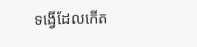ទង្វើដែលកើត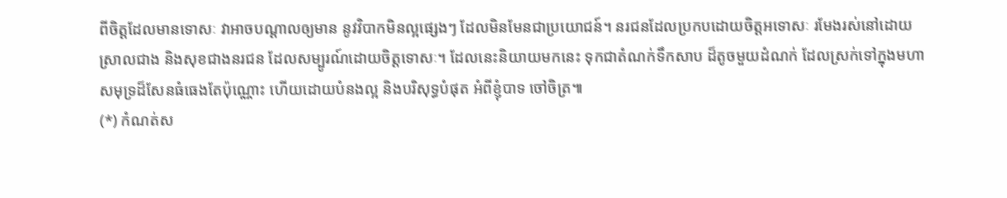ពីចិត្តដែលមានទោសៈ វាអាចបណ្តាលឲ្យមាន នូវវិបាកមិនល្អផ្សេងៗ ដែលមិនមែនជាប្រយោជន៍។ នរជនដែលប្រកបដោយចិត្តអទោសៈ រមែងរស់នៅដោយស្រាលជាង និងសុខជាងនរជន ដែលសម្បូរណ៍ដោយចិត្តទោសៈ។ ដែលនេះនិយាយមកនេះ ទុកជាតំណក់ទឹកសាប ដ៏តូចមួយដំណក់ ដែលស្រក់ទៅក្នុងមហាសមុទ្រដ៏សែនធំធេងតែប៉ុណ្ណោះ ហើយដោយបំនងល្អ និងបរិសុទ្ធបំផុត អំពីខ្ញុំបាទ ចៅចិត្រ៕
(*) កំណត់ស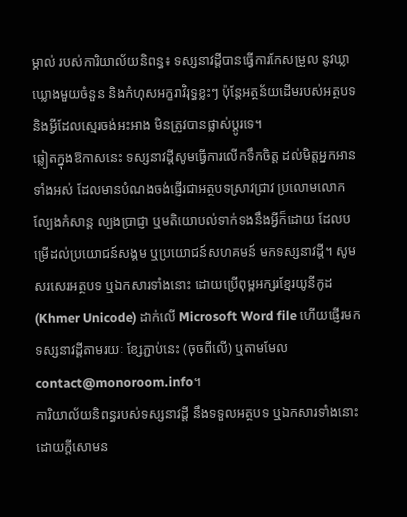ម្គាល់ របស់ការិយាល័យនិពន្ធ៖ ទស្សនាវដ្ដីបានធ្វើការកែសម្រួល នូវឃ្លាឃ្លោងមួយចំនួន និងកំហុសអក្ខរាវិរុទ្ធខ្លះៗ ប៉ុន្តែអត្ថន័យដើមរបស់អត្ថបទ និងអ្វីដែលស្មេរចង់អះអាង មិនត្រូវបានផ្លាស់ប្ដូរទេ។
ឆ្លៀតក្នុងឱកាសនេះ ទស្សនាវដ្ដីសូមធ្វើការលើកទឹកចិត្ត ដល់មិត្តអ្នកអានទាំងអស់ ដែលមានបំណងចង់ផ្ញើរជាអត្ថបទស្រាវជ្រាវ ប្រលោមលោក ល្បែងកំសាន្ដ ល្បងប្រាជ្ញា ឬមតិយោបល់ទាក់ទងនឹងអ្វីក៏ដោយ ដែលបម្រើដល់ប្រយោជន៍សង្គម ឬប្រយោជន៍សហគមន៍ មកទស្សនាវដ្ដី។ សូមសរសេរអត្ថបទ ឬឯកសារទាំងនោះ ដោយប្រើពុម្ពអក្សរខ្មែរយូនីកូដ (Khmer Unicode) ដាក់លើ Microsoft Word file ហើយផ្ញើរមកទស្សនាវដ្ដីតាមរយៈ ខ្សែភ្ជាប់នេះ (ចុចពីលើ) ឬតាមមែល contact@monoroom.info។
ការិយាល័យនិពន្ធរបស់ទស្សនាវដ្ដី នឹងទទួលអត្ថបទ ឬឯកសារទាំងនោះ ដោយក្ដីសោមន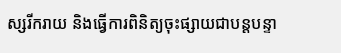ស្សរីករាយ និងធ្វើការពិនិត្យចុះផ្សាយជាបន្តបន្ទា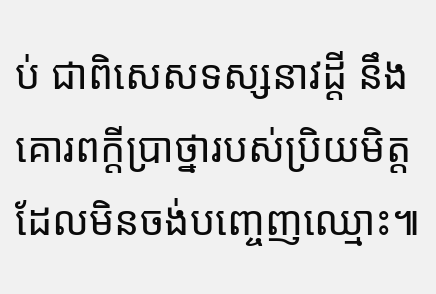ប់ ជាពិសេសទស្សនាវដ្ដី នឹងគោរពក្ដីប្រាថ្នារបស់ប្រិយមិត្ត ដែលមិនចង់បញ្ចេញឈ្មោះ៕